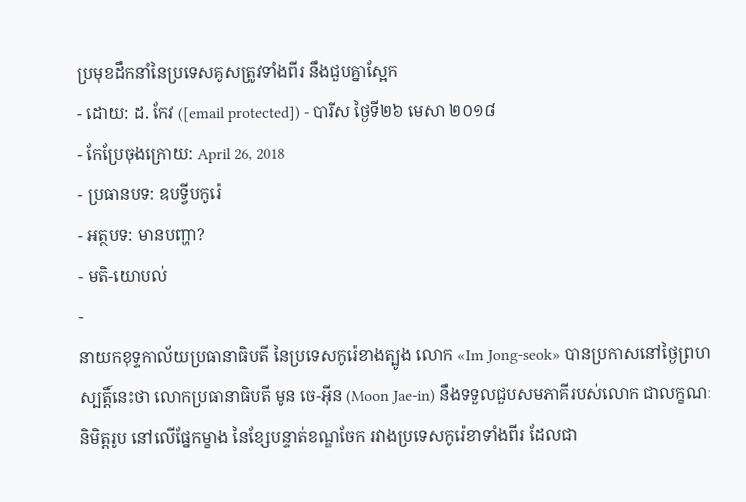ប្រមុខដឹកនាំនៃប្រទេសគូសត្រូវទាំងពីរ នឹងជួបគ្នាស្អែក
- ដោយ: ដ. កែវ ([email protected]) - បារីស ថ្ងៃទី២៦ មេសា ២០១៨
- កែប្រែចុងក្រោយ: April 26, 2018
- ប្រធានបទ: ឧបទ្វីបកូរ៉េ
- អត្ថបទ: មានបញ្ហា?
- មតិ-យោបល់
-
នាយកខុទ្ទកាល័យប្រធានាធិបតី នៃប្រទេសកូរ៉េខាងត្បូង លោក «Im Jong-seok» បានប្រកាសនៅថ្ងៃព្រហស្បត្តិ៍នេះថា លោកប្រធានាធិបតី មូន ចេ-អ៊ីន (Moon Jae-in) នឹងទទួលជួបសមភាគីរបស់លោក ជាលក្ខណៈនិមិត្តរូប នៅលើផ្នែកម្ខាង នៃខ្សែបន្ទាត់ខណ្ឌចែក រវាងប្រទេសកូរ៉េខាទាំងពីរ ដែលជា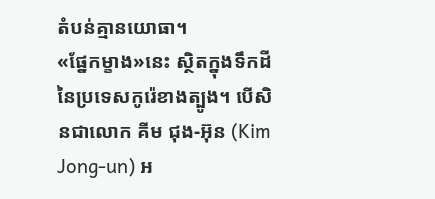តំបន់គ្មានយោធា។
«ផ្នែកម្ខាង»នេះ ស្ថិតក្នុងទឹកដី នៃប្រទេសកូរ៉េខាងត្បូង។ បើសិនជាលោក គីម ជុង-អ៊ុន (Kim Jong-un) អ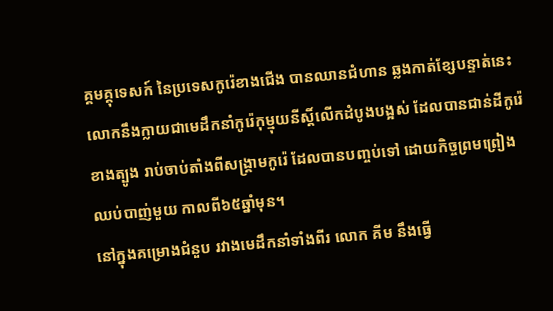គ្គមគ្គុទេសក៍ នៃប្រទេសកូរ៉េខាងជើង បានឈានជំហាន ឆ្លងកាត់ខ្សែបន្ទាត់នេះ លោកនឹងក្លាយជាមេដឹកនាំកូរ៉េកុម្មុយនីស្ដិ៍លើកដំបូងបង្អស់ ដែលបានជាន់ដីកូរ៉េខាងត្បូង រាប់ចាប់តាំងពីសង្គ្រាមកូរ៉េ ដែលបានបញ្ចប់ទៅ ដោយកិច្ចព្រមព្រៀងឈប់បាញ់មួយ កាលពី៦៥ឆ្នាំមុន។
នៅក្នុងគម្រោងជំនួប រវាងមេដឹកនាំទាំងពីរ លោក គីម នឹងធ្វើ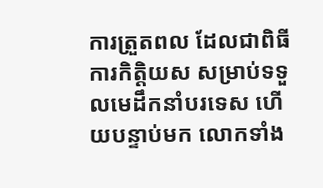ការត្រួតពល ដែលជាពិធីការកិត្តិយស សម្រាប់ទទួលមេដឹកនាំបរទេស ហើយបន្ទាប់មក លោកទាំង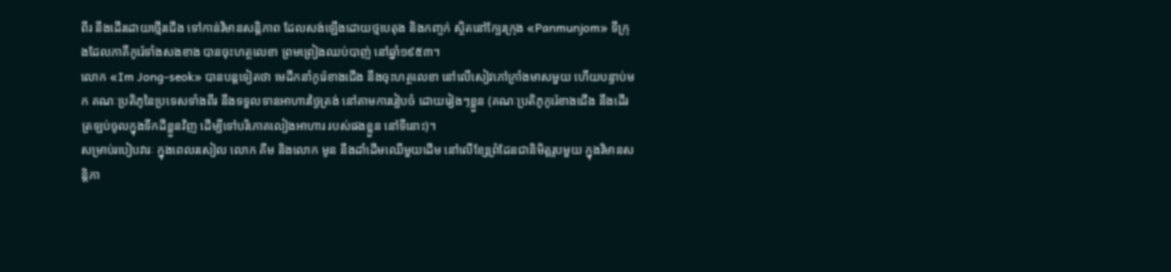ពីរ នឹងដើរដោយថ្មើរជើង ទៅកាន់វិមានសន្តិភាព ដែលសង់ឡើងដោយថ្មបេតុង និងកញ្ចក់ ស្ថិតនៅក្បែរក្រុង «Panmunjom» ទីក្រុងដែលភាគីកូរ៉េទាំងសងខាង បានចុះហត្ថលេខា ព្រមព្រៀងឈប់បាញ់ នៅឆ្នាំ១៩៥៣។
លោក «Im Jong-seok» បានបន្តទៀតថា មេដឹកនាំកូរ៉េខាងជើង នឹងចុះហត្ថលេខា នៅលើសៀវភៅក្រាំងមាសមួយ ហើយបន្ទាប់មក គណៈប្រតិភូនៃប្រទេសទាំងពីរ នឹងទទួលទានអាហារថ្ងៃត្រង់ នៅតាមការរៀបចំ ដោយរៀងៗខ្លួន (គណៈប្រតិភូកូរ៉េខាងជើង នឹងដើរត្រឡប់ចូលក្នុងទឹកដីខ្លួនវិញ ដើម្បីទៅបរិភោគលៀងអាហារ របស់ផងខ្លួន នៅទីនោះ)។
សម្រាប់របៀបវារៈ ក្នុងពេលរសៀល លោក គីម និងលោក មូន នឹងដាំដើមឈើមួយដើម នៅលើខ្សែព្រំដែនជានិមិត្តរូបមួយ ក្នុងវិមានសន្តិភា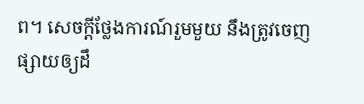ព។ សេចក្ដីថ្លែងការណ៍រួមមួយ នឹងត្រូវចេញផ្សាយឲ្យដឹ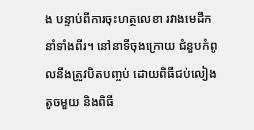ង បន្ទាប់ពីការចុះហត្ថលេខា រវាងមេដឹកនាំទាំងពីរ។ នៅនាទីចុងក្រោយ ជំនួបកំពូលនឹងត្រូវបិតបញ្ចប់ ដោយពិធីជប់លៀងតូចមួយ និងពិធី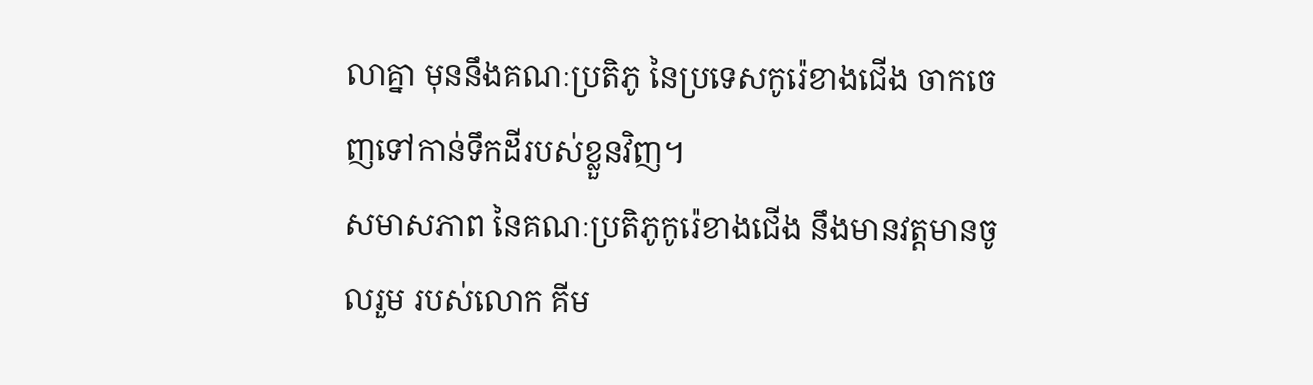លាគ្នា មុននឹងគណៈប្រតិភូ នៃប្រទេសកូរ៉េខាងជើង ចាកចេញទៅកាន់ទឹកដីរបស់ខ្លួនវិញ។
សមាសភាព នៃគណៈប្រតិភូកូរ៉េខាងជើង នឹងមានវត្តមានចូលរួម របស់លោក គីម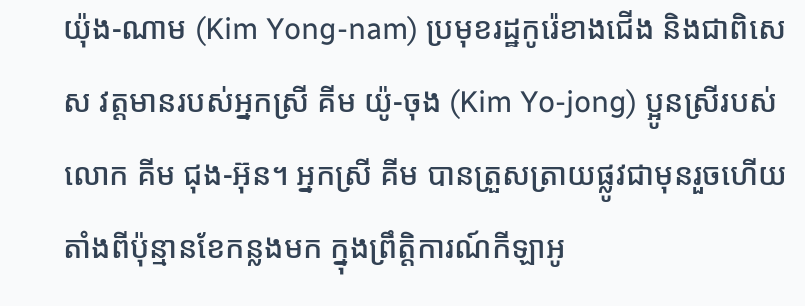យ៉ុង-ណាម (Kim Yong-nam) ប្រមុខរដ្ឋកូរ៉េខាងជើង និងជាពិសេស វត្តមានរបស់អ្នកស្រី គីម យ៉ូ-ចុង (Kim Yo-jong) ប្អូនស្រីរបស់លោក គីម ជុង-អ៊ុន។ អ្នកស្រី គីម បានត្រួសត្រាយផ្លូវជាមុនរួចហើយ តាំងពីប៉ុន្មានខែកន្លងមក ក្នុងព្រឹត្តិការណ៍កីឡាអូ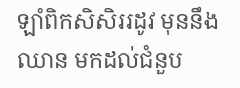ឡាំពិកសិសិររដូវ មុននឹងឈាន មកដល់ជំនួប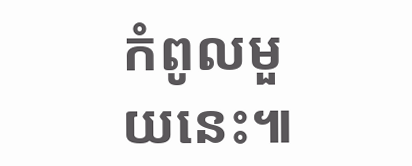កំពូលមួយនេះ៕